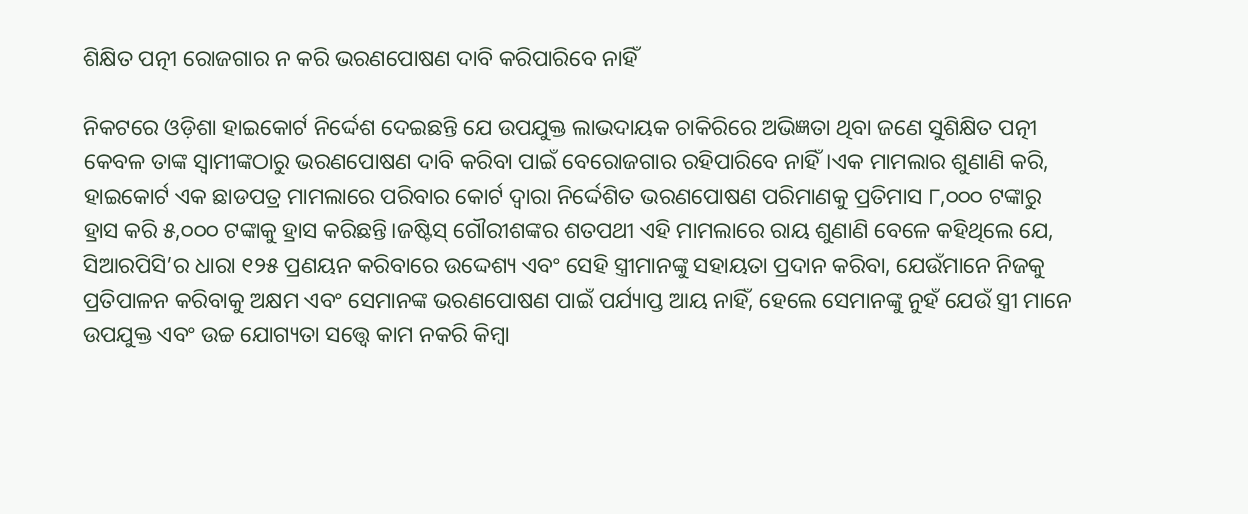ଶିକ୍ଷିତ ପତ୍ନୀ ରୋଜଗାର ନ କରି ଭରଣପୋଷଣ ଦାବି କରିପାରିବେ ନାହିଁ

ନିକଟରେ ଓଡ଼ିଶା ହାଇକୋର୍ଟ ନିର୍ଦ୍ଦେଶ ଦେଇଛନ୍ତି ଯେ ଉପଯୁକ୍ତ ଲାଭଦାୟକ ଚାକିରିରେ ଅଭିଜ୍ଞତା ଥିବା ଜଣେ ସୁଶିକ୍ଷିତ ପତ୍ନୀ କେବଳ ତାଙ୍କ ସ୍ୱାମୀଙ୍କଠାରୁ ଭରଣପୋଷଣ ଦାବି କରିବା ପାଇଁ ବେରୋଜଗାର ରହିପାରିବେ ନାହିଁ।ଏକ ମାମଲାର ଶୁଣାଣି କରି, ହାଇକୋର୍ଟ ଏକ ଛାଡପତ୍ର ମାମଲାରେ ପରିବାର କୋର୍ଟ ଦ୍ୱାରା ନିର୍ଦ୍ଦେଶିତ ଭରଣପୋଷଣ ପରିମାଣକୁ ପ୍ରତିମାସ ୮,୦୦୦ ଟଙ୍କାରୁ ହ୍ରାସ କରି ୫,୦୦୦ ଟଙ୍କାକୁ ହ୍ରାସ କରିଛନ୍ତି।ଜଷ୍ଟିସ୍ ଗୌରୀଶଙ୍କର ଶତପଥୀ ଏହି ମାମଲାରେ ରାୟ ଶୁଣାଣି ବେଳେ କହିଥିଲେ ଯେ, ସିଆରପିସି’ର ଧାରା ୧୨୫ ପ୍ରଣୟନ କରିବାରେ ଉଦ୍ଦେଶ୍ୟ ଏବଂ ସେହି ସ୍ତ୍ରୀମାନଙ୍କୁ ସହାୟତା ପ୍ରଦାନ କରିବା, ଯେଉଁମାନେ ନିଜକୁ ପ୍ରତିପାଳନ କରିବାକୁ ଅକ୍ଷମ ଏବଂ ସେମାନଙ୍କ ଭରଣପୋଷଣ ପାଇଁ ପର୍ଯ୍ୟାପ୍ତ ଆୟ ନାହିଁ, ହେଲେ ସେମାନଙ୍କୁ ନୁହଁ ଯେଉଁ ସ୍ତ୍ରୀ ମାନେ ଉପଯୁକ୍ତ ଏବଂ ଉଚ୍ଚ ଯୋଗ୍ୟତା ସତ୍ତ୍ୱେ କାମ ନକରି କିମ୍ବା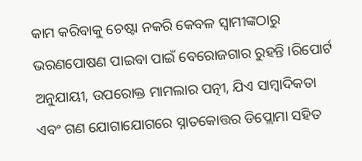କାମ କରିବାକୁ ଚେଷ୍ଟା ନକରି କେବଳ ସ୍ୱାମୀଙ୍କଠାରୁ ଭରଣପୋଷଣ ପାଇବା ପାଇଁ ବେରୋଜଗାର ରୁହନ୍ତି ।ରିପୋର୍ଟ ଅନୁଯାୟୀ, ଉପରୋକ୍ତ ମାମଲାର ପତ୍ନୀ, ଯିଏ ସାମ୍ବାଦିକତା ଏବଂ ଗଣ ଯୋଗାଯୋଗରେ ସ୍ନାତକୋତ୍ତର ଡିପ୍ଲୋମା ସହିତ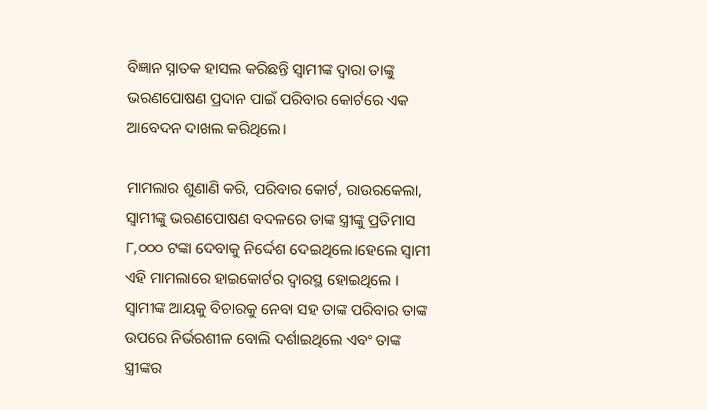ବିଜ୍ଞାନ ସ୍ନାତକ ହାସଲ କରିଛନ୍ତି ସ୍ୱାମୀଙ୍କ ଦ୍ୱାରା ତାଙ୍କୁ ଭରଣପୋଷଣ ପ୍ରଦାନ ପାଇଁ ପରିବାର କୋର୍ଟରେ ଏକ ଆବେଦନ ଦାଖଲ କରିଥିଲେ।

ମାମଲାର ଶୁଣାଣି କରି, ପରିବାର କୋର୍ଟ, ରାଉରକେଲା, ସ୍ୱାମୀଙ୍କୁ ଭରଣପୋଷଣ ବଦଳରେ ତାଙ୍କ ସ୍ତ୍ରୀଙ୍କୁ ପ୍ରତିମାସ ୮,୦୦୦ ଟଙ୍କା ଦେବାକୁ ନିର୍ଦ୍ଦେଶ ଦେଇଥିଲେ।ହେଲେ ସ୍ୱାମୀ ଏହି ମାମଲାରେ ହାଇକୋର୍ଟର ଦ୍ୱାରସ୍ଥ ହୋଇଥିଲେ । ସ୍ୱାମୀଙ୍କ ଆୟକୁ ବିଚାରକୁ ନେବା ସହ ତାଙ୍କ ପରିବାର ତାଙ୍କ ଉପରେ ନିର୍ଭରଶୀଳ ବୋଲି ଦର୍ଶାଇଥିଲେ ଏବଂ ତାଙ୍କ ସ୍ତ୍ରୀଙ୍କର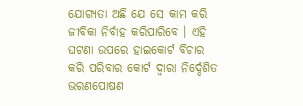ଯୋଗ୍ୟତା ଅଛି ଯେ ସେ କାମ କରି ଜୀବିକା ନିର୍ବାହ କରିପାରିବେ । ଏହି ଘଟଣା ଉପରେ ହାଇକୋର୍ଟ ବିଚାର କରି ପରିବାର କୋର୍ଟ ଦ୍ୱାରା ନିର୍ଦ୍ଦେଶିତ ଭରଣପୋଷଣ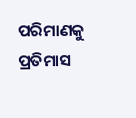ପରିମାଣକୁ ପ୍ରତିମାସ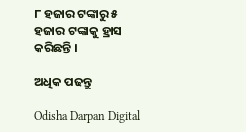୮ ହଜାର ଟଙ୍କାରୁ ୫ ହଜାର ଟଙ୍କାକୁ ହ୍ରାସ କରିଛନ୍ତି ।

ଅଧିକ ପଢନ୍ତୁ

Odisha Darpan Digital